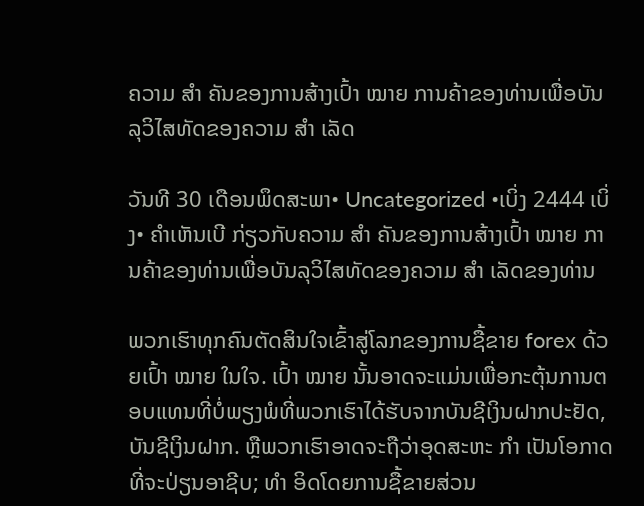ຄວາມ ສຳ ຄັນຂອງການສ້າງເປົ້າ ໝາຍ ການຄ້າຂອງທ່ານເພື່ອບັນລຸວິໄສທັດຂອງຄວາມ ສຳ ເລັດ

ວັນທີ 30 ເດືອນພຶດສະພາ• Uncategorized •ເບິ່ງ 2444 ເບິ່ງ• ຄໍາເຫັນເບີ ກ່ຽວກັບຄວາມ ສຳ ຄັນຂອງການສ້າງເປົ້າ ໝາຍ ການຄ້າຂອງທ່ານເພື່ອບັນລຸວິໄສທັດຂອງຄວາມ ສຳ ເລັດຂອງທ່ານ

ພວກເຮົາທຸກຄົນຕັດສິນໃຈເຂົ້າສູ່ໂລກຂອງການຊື້ຂາຍ forex ດ້ວຍເປົ້າ ໝາຍ ໃນໃຈ. ເປົ້າ ໝາຍ ນັ້ນອາດຈະແມ່ນເພື່ອກະຕຸ້ນການຕອບແທນທີ່ບໍ່ພຽງພໍທີ່ພວກເຮົາໄດ້ຮັບຈາກບັນຊີເງິນຝາກປະຢັດ, ບັນຊີເງິນຝາກ. ຫຼືພວກເຮົາອາດຈະຖືວ່າອຸດສະຫະ ກຳ ເປັນໂອກາດທີ່ຈະປ່ຽນອາຊີບ; ທຳ ອິດໂດຍການຊື້ຂາຍສ່ວນ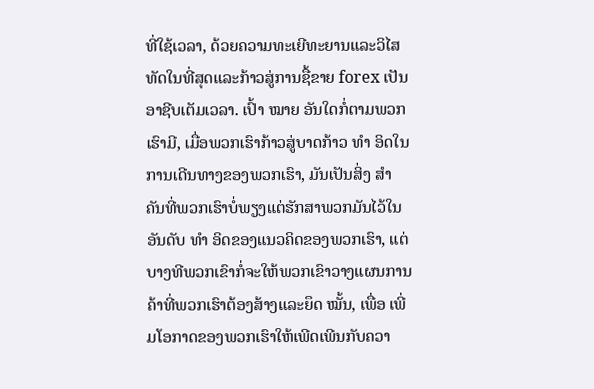ທີ່ໃຊ້ເວລາ, ດ້ວຍຄວາມທະເຍີທະຍານແລະວິໄສທັດໃນທີ່ສຸດແລະກ້າວສູ່ການຊື້ຂາຍ forex ເປັນອາຊີບເຕັມເວລາ. ເປົ້າ ໝາຍ ອັນໃດກໍ່ຕາມພວກເຮົາມີ, ເມື່ອພວກເຮົາກ້າວສູ່ບາດກ້າວ ທຳ ອິດໃນການເດີນທາງຂອງພວກເຮົາ, ມັນເປັນສິ່ງ ສຳ ຄັນທີ່ພວກເຮົາບໍ່ພຽງແຕ່ຮັກສາພວກມັນໄວ້ໃນອັນດັບ ທຳ ອິດຂອງແນວຄິດຂອງພວກເຮົາ, ແຕ່ບາງທີພວກເຂົາກໍ່ຈະໃຫ້ພວກເຂົາວາງແຜນການຄ້າທີ່ພວກເຮົາຕ້ອງສ້າງແລະຍຶດ ໝັ້ນ, ເພື່ອ ເພີ່ມໂອກາດຂອງພວກເຮົາໃຫ້ເພີດເພີນກັບຄວາ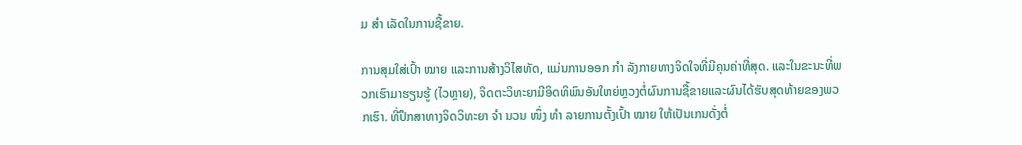ມ ສຳ ເລັດໃນການຊື້ຂາຍ.

ການສຸມໃສ່ເປົ້າ ໝາຍ ແລະການສ້າງວິໄສທັດ, ແມ່ນການອອກ ກຳ ລັງກາຍທາງຈິດໃຈທີ່ມີຄຸນຄ່າທີ່ສຸດ. ແລະໃນຂະນະທີ່ພວກເຮົາມາຮຽນຮູ້ (ໄວຫຼາຍ), ຈິດຕະວິທະຍາມີອິດທິພົນອັນໃຫຍ່ຫຼວງຕໍ່ຜົນການຊື້ຂາຍແລະຜົນໄດ້ຮັບສຸດທ້າຍຂອງພວກເຮົາ. ທີ່ປຶກສາທາງຈິດວິທະຍາ ຈຳ ນວນ ໜຶ່ງ ທຳ ລາຍການຕັ້ງເປົ້າ ໝາຍ ໃຫ້ເປັນເກນດັ່ງຕໍ່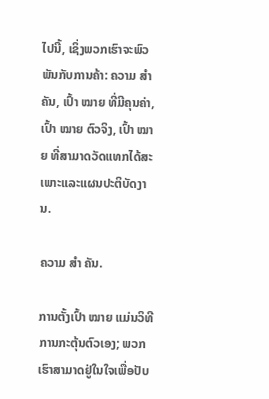ໄປນີ້, ເຊິ່ງພວກເຮົາຈະພົວພັນກັບການຄ້າ: ຄວາມ ສຳ ຄັນ, ເປົ້າ ໝາຍ ທີ່ມີຄຸນຄ່າ, ເປົ້າ ໝາຍ ຕົວຈິງ, ເປົ້າ ໝາຍ ທີ່ສາມາດວັດແທກໄດ້ສະເພາະແລະແຜນປະຕິບັດງານ.

ຄວາມ ສຳ ຄັນ.

ການຕັ້ງເປົ້າ ໝາຍ ແມ່ນວິທີການກະຕຸ້ນຕົວເອງ; ພວກເຮົາສາມາດຢູ່ໃນໃຈເພື່ອປັບ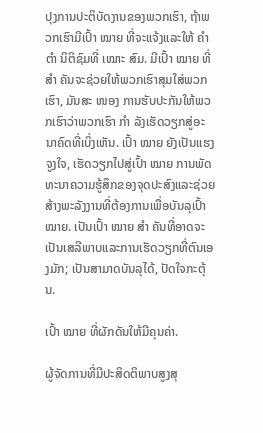ປຸງການປະຕິບັດງານຂອງພວກເຮົາ, ຖ້າພວກເຮົາມີເປົ້າ ໝາຍ ທີ່ຈະແຈ້ງແລະໃຫ້ ຄຳ ຕຳ ນິຕິຊົມທີ່ ເໝາະ ສົມ. ມີເປົ້າ ໝາຍ ທີ່ ສຳ ຄັນຈະຊ່ວຍໃຫ້ພວກເຮົາສຸມໃສ່ພວກເຮົາ, ມັນສະ ໜອງ ການຮັບປະກັນໃຫ້ພວກເຮົາວ່າພວກເຮົາ ກຳ ລັງເຮັດວຽກສູ່ອະນາຄົດທີ່ເບິ່ງເຫັນ. ເປົ້າ ໝາຍ ຍັງເປັນແຮງຈູງໃຈ, ເຮັດວຽກໄປສູ່ເປົ້າ ໝາຍ ການພັດທະນາຄວາມຮູ້ສຶກຂອງຈຸດປະສົງແລະຊ່ວຍສ້າງພະລັງງານທີ່ຕ້ອງການເພື່ອບັນລຸເປົ້າ ໝາຍ. ເປັນເປົ້າ ໝາຍ ສຳ ຄັນທີ່ອາດຈະເປັນເສລີພາບແລະການເຮັດວຽກທີ່ຕົນເອງມັກ; ເປັນສາມາດບັນລຸໄດ້, ປັດໃຈກະຕຸ້ນ.

ເປົ້າ ໝາຍ ທີ່ຜັກດັນໃຫ້ມີຄຸນຄ່າ.

ຜູ້ຈັດການທີ່ມີປະສິດຕິພາບສູງສຸ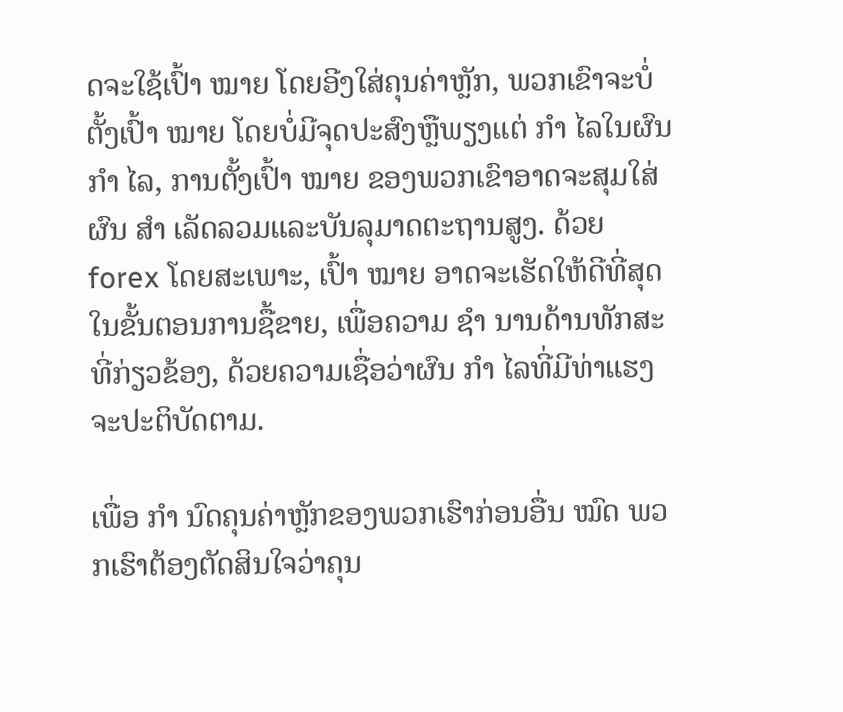ດຈະໃຊ້ເປົ້າ ໝາຍ ໂດຍອີງໃສ່ຄຸນຄ່າຫຼັກ, ພວກເຂົາຈະບໍ່ຕັ້ງເປົ້າ ໝາຍ ໂດຍບໍ່ມີຈຸດປະສົງຫຼືພຽງແຕ່ ກຳ ໄລໃນຜົນ ກຳ ໄລ, ການຕັ້ງເປົ້າ ໝາຍ ຂອງພວກເຂົາອາດຈະສຸມໃສ່ຜົນ ສຳ ເລັດລວມແລະບັນລຸມາດຕະຖານສູງ. ດ້ວຍ forex ໂດຍສະເພາະ, ເປົ້າ ໝາຍ ອາດຈະເຮັດໃຫ້ດີທີ່ສຸດໃນຂັ້ນຕອນການຊື້ຂາຍ, ເພື່ອຄວາມ ຊຳ ນານດ້ານທັກສະທີ່ກ່ຽວຂ້ອງ, ດ້ວຍຄວາມເຊື່ອວ່າຜົນ ກຳ ໄລທີ່ມີທ່າແຮງຈະປະຕິບັດຕາມ.

ເພື່ອ ກຳ ນົດຄຸນຄ່າຫຼັກຂອງພວກເຮົາກ່ອນອື່ນ ໝົດ ພວກເຮົາຕ້ອງຕັດສິນໃຈວ່າຄຸນ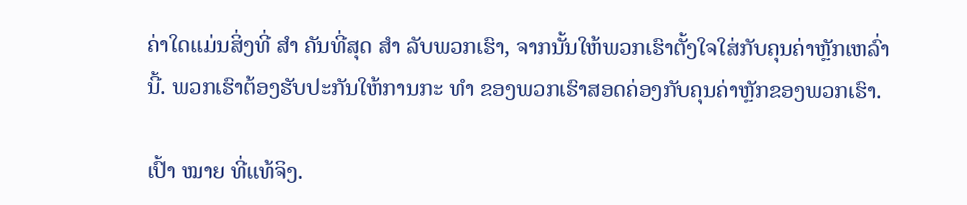ຄ່າໃດແມ່ນສິ່ງທີ່ ສຳ ຄັນທີ່ສຸດ ສຳ ລັບພວກເຮົາ, ຈາກນັ້ນໃຫ້ພວກເຮົາຕັ້ງໃຈໃສ່ກັບຄຸນຄ່າຫຼັກເຫລົ່ານີ້. ພວກເຮົາຕ້ອງຮັບປະກັນໃຫ້ການກະ ທຳ ຂອງພວກເຮົາສອດຄ່ອງກັບຄຸນຄ່າຫຼັກຂອງພວກເຮົາ.

ເປົ້າ ໝາຍ ທີ່ແທ້ຈິງ.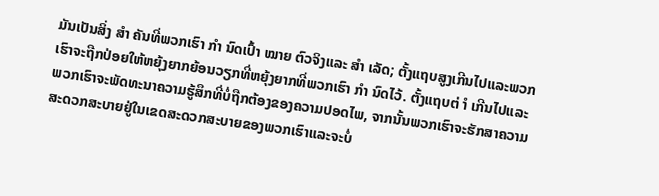ມັນເປັນສິ່ງ ສຳ ຄັນທີ່ພວກເຮົາ ກຳ ນົດເປົ້າ ໝາຍ ຕົວຈິງແລະ ສຳ ເລັດ; ຕັ້ງແຖບສູງເກີນໄປແລະພວກເຮົາຈະຖືກປ່ອຍໃຫ້ຫຍຸ້ງຍາກຍ້ອນວຽກທີ່ຫຍຸ້ງຍາກທີ່ພວກເຮົາ ກຳ ນົດໄວ້. ຕັ້ງແຖບຕ່ ຳ ເກີນໄປແລະພວກເຮົາຈະພັດທະນາຄວາມຮູ້ສຶກທີ່ບໍ່ຖືກຕ້ອງຂອງຄວາມປອດໄພ, ຈາກນັ້ນພວກເຮົາຈະຮັກສາຄວາມສະດວກສະບາຍຢູ່ໃນເຂດສະດວກສະບາຍຂອງພວກເຮົາແລະຈະບໍ່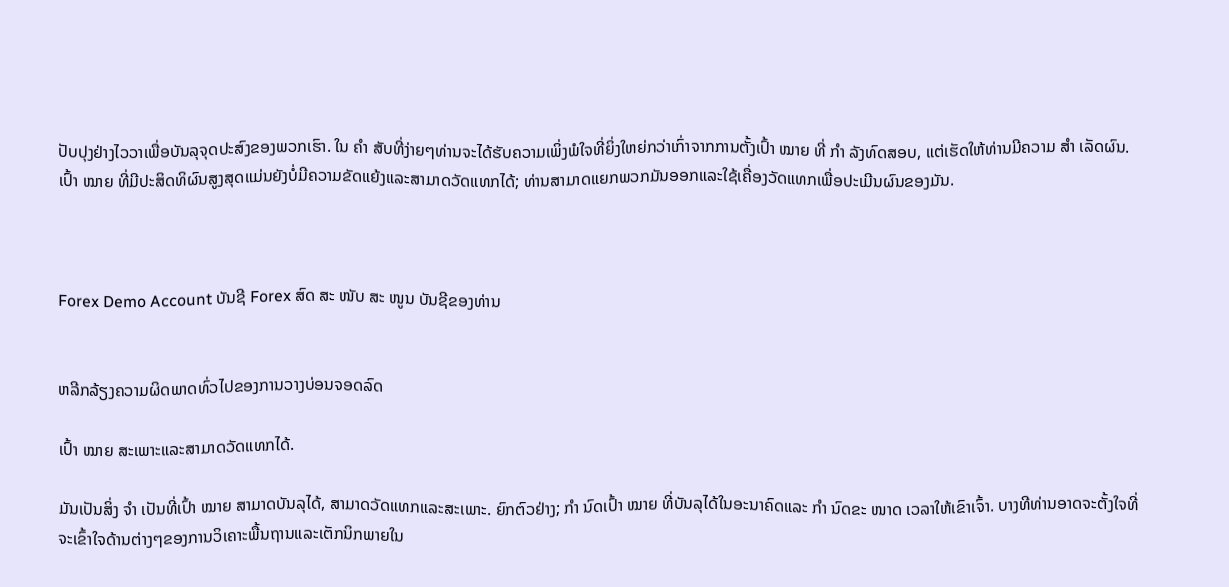ປັບປຸງຢ່າງໄວວາເພື່ອບັນລຸຈຸດປະສົງຂອງພວກເຮົາ. ໃນ ຄຳ ສັບທີ່ງ່າຍໆທ່ານຈະໄດ້ຮັບຄວາມເພິ່ງພໍໃຈທີ່ຍິ່ງໃຫຍ່ກວ່າເກົ່າຈາກການຕັ້ງເປົ້າ ໝາຍ ທີ່ ກຳ ລັງທົດສອບ, ແຕ່ເຮັດໃຫ້ທ່ານມີຄວາມ ສຳ ເລັດຜົນ. ເປົ້າ ໝາຍ ທີ່ມີປະສິດທິຜົນສູງສຸດແມ່ນຍັງບໍ່ມີຄວາມຂັດແຍ້ງແລະສາມາດວັດແທກໄດ້; ທ່ານສາມາດແຍກພວກມັນອອກແລະໃຊ້ເຄື່ອງວັດແທກເພື່ອປະເມີນຜົນຂອງມັນ.



Forex Demo Account ບັນຊີ Forex ສົດ ສະ ໜັບ ສະ ໜູນ ບັນຊີຂອງທ່ານ


ຫລີກລ້ຽງຄວາມຜິດພາດທົ່ວໄປຂອງການວາງບ່ອນຈອດລົດ

ເປົ້າ ໝາຍ ສະເພາະແລະສາມາດວັດແທກໄດ້.

ມັນເປັນສິ່ງ ຈຳ ເປັນທີ່ເປົ້າ ໝາຍ ສາມາດບັນລຸໄດ້, ສາມາດວັດແທກແລະສະເພາະ. ຍົກຕົວຢ່າງ; ກຳ ນົດເປົ້າ ໝາຍ ທີ່ບັນລຸໄດ້ໃນອະນາຄົດແລະ ກຳ ນົດຂະ ໜາດ ເວລາໃຫ້ເຂົາເຈົ້າ. ບາງທີທ່ານອາດຈະຕັ້ງໃຈທີ່ຈະເຂົ້າໃຈດ້ານຕ່າງໆຂອງການວິເຄາະພື້ນຖານແລະເຕັກນິກພາຍໃນ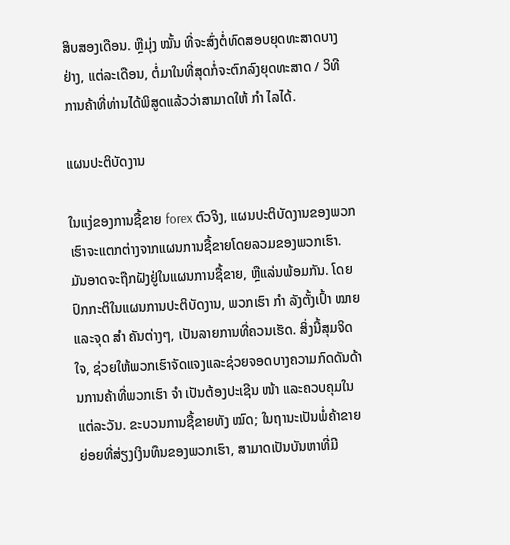ສິບສອງເດືອນ. ຫຼືມຸ່ງ ໝັ້ນ ທີ່ຈະສົ່ງຕໍ່ທົດສອບຍຸດທະສາດບາງຢ່າງ, ແຕ່ລະເດືອນ, ຕໍ່ມາໃນທີ່ສຸດກໍ່ຈະຕົກລົງຍຸດທະສາດ / ວິທີການຄ້າທີ່ທ່ານໄດ້ພິສູດແລ້ວວ່າສາມາດໃຫ້ ກຳ ໄລໄດ້.

ແຜນປະຕິບັດງານ

ໃນແງ່ຂອງການຊື້ຂາຍ forex ຕົວຈິງ, ແຜນປະຕິບັດງານຂອງພວກເຮົາຈະແຕກຕ່າງຈາກແຜນການຊື້ຂາຍໂດຍລວມຂອງພວກເຮົາ. ມັນອາດຈະຖືກຝັງຢູ່ໃນແຜນການຊື້ຂາຍ, ຫຼືແລ່ນພ້ອມກັນ. ໂດຍປົກກະຕິໃນແຜນການປະຕິບັດງານ, ພວກເຮົາ ກຳ ລັງຕັ້ງເປົ້າ ໝາຍ ແລະຈຸດ ສຳ ຄັນຕ່າງໆ, ເປັນລາຍການທີ່ຄວນເຮັດ. ສິ່ງນີ້ສຸມຈິດໃຈ, ຊ່ວຍໃຫ້ພວກເຮົາຈັດແຈງແລະຊ່ວຍຈອດບາງຄວາມກົດດັນດ້ານການຄ້າທີ່ພວກເຮົາ ຈຳ ເປັນຕ້ອງປະເຊີນ ໜ້າ ແລະຄວບຄຸມໃນແຕ່ລະວັນ. ຂະບວນການຊື້ຂາຍທັງ ໝົດ; ໃນຖານະເປັນພໍ່ຄ້າຂາຍຍ່ອຍທີ່ສ່ຽງເງິນທຶນຂອງພວກເຮົາ, ສາມາດເປັນບັນຫາທີ່ມີ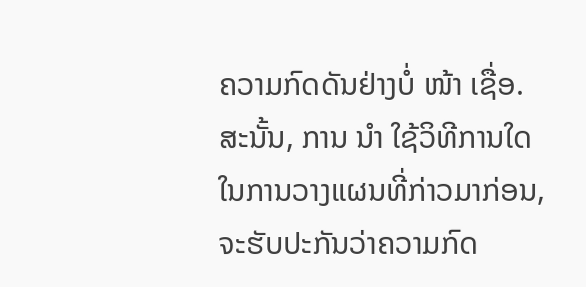ຄວາມກົດດັນຢ່າງບໍ່ ໜ້າ ເຊື່ອ. ສະນັ້ນ, ການ ນຳ ໃຊ້ວິທີການໃດໃນການວາງແຜນທີ່ກ່າວມາກ່ອນ, ຈະຮັບປະກັນວ່າຄວາມກົດ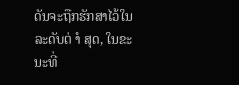ດັນຈະຖືກຮັກສາໄວ້ໃນລະດັບຕ່ ຳ ສຸດ, ໃນຂະນະທີ່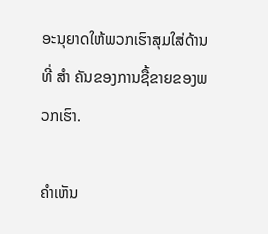ອະນຸຍາດໃຫ້ພວກເຮົາສຸມໃສ່ດ້ານທີ່ ສຳ ຄັນຂອງການຊື້ຂາຍຂອງພວກເຮົາ.

ຄໍາເຫັນ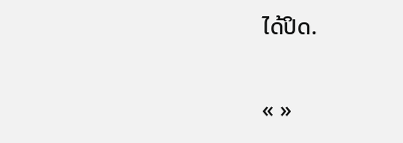ໄດ້ປິດ.

« »